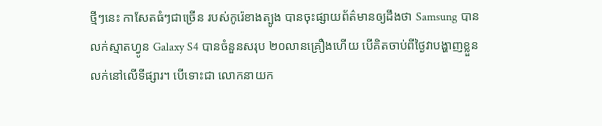ថ្មីៗនេះ កាសែតធំៗជាច្រើន របស់កូរ៉េខាងត្បូង បានចុះផ្សាយព័ត៌មានឲ្យដឹងថា Samsung បាន
លក់ស្មាតហ្វូន Galaxy S4 បានចំនួនសរុប ២០លានគ្រឿងហើយ បើគិតចាប់ពីថ្ងៃវាបង្ហាញខ្លួន
លក់នៅលើទីផ្សារ។ បើទោះជា លោកនាយក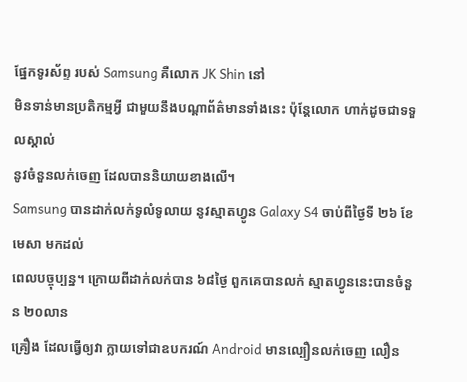ផ្នែកទូរស័ព្ទ របស់ Samsung គឺលោក JK Shin នៅ
មិនទាន់មានប្រតិកម្មអ្វី ជាមួយនឹងបណ្តាព័ត៌មានទាំងនេះ ប៉ុន្តែលោក ហាក់ដូចជាទទួលស្គាល់
នូវចំនួនលក់ចេញ ដែលបាននិយាយខាងលើ។
Samsung បានដាក់លក់ទូលំទូលាយ នូវស្មាតហ្វូន Galaxy S4 ចាប់ពីថ្ងៃទី ២៦ ខែមេសា មកដល់
ពេលបច្ចុប្បន្ន។ ក្រោយពីដាក់លក់បាន ៦៨ថ្ងៃ ពួកគេបានលក់ ស្មាតហ្វូននេះបានចំនួន ២០លាន
គ្រឿង ដែលធ្វើឲ្យវា ក្លាយទៅជាឧបករណ៍ Android មានល្បឿនលក់ចេញ លឿន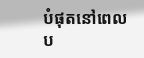បំផុតនៅពេល
ប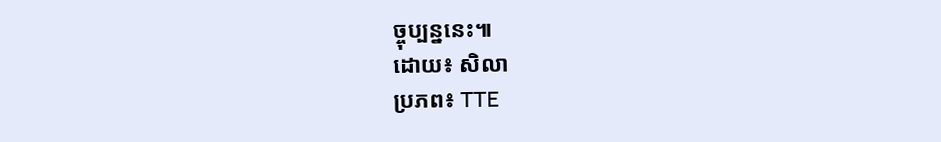ច្ចុប្បន្ននេះ៕
ដោយ៖ សិលា
ប្រភព៖ TTE